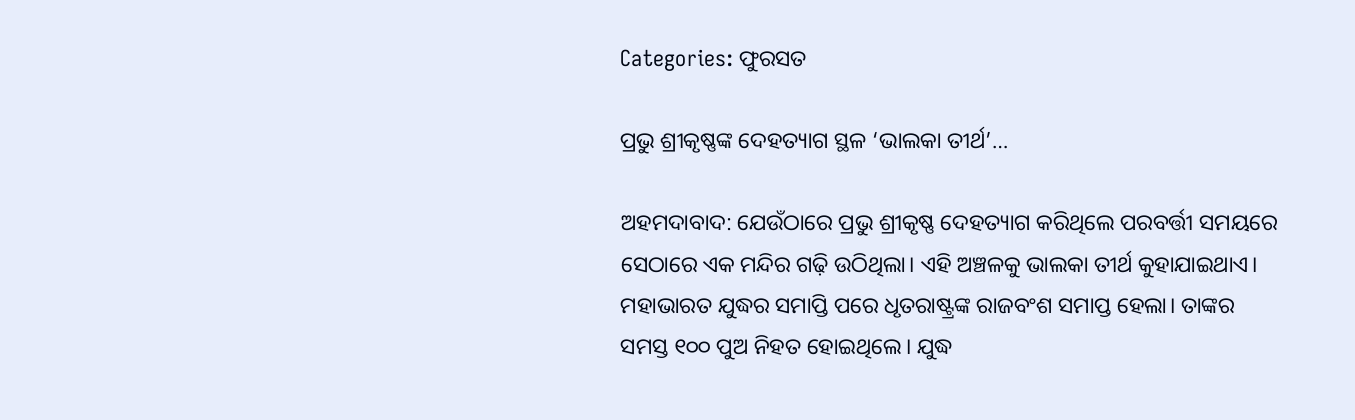Categories: ଫୁରସତ

ପ୍ରଭୁ ଶ୍ରୀକୃଷ୍ଣଙ୍କ ଦେହତ୍ୟାଗ ସ୍ଥଳ ‘ଭାଲକା ତୀର୍ଥ’…

ଅହମଦାବାଦ: ଯେଉଁଠାରେ ପ୍ରଭୁ ଶ୍ରୀକୃଷ୍ଣ ଦେହତ୍ୟାଗ କରିଥିଲେ ପରବର୍ତ୍ତୀ ସମୟରେ ସେଠାରେ ଏକ ମନ୍ଦିର ଗଢ଼ି ଉଠିଥିଲା। ଏହି ଅଞ୍ଚଳକୁ ଭାଲକା ତୀର୍ଥ କୁହାଯାଇଥାଏ। ମହାଭାରତ ଯୁଦ୍ଧର ସମାପ୍ତି ପରେ ଧୃତରାଷ୍ଟ୍ରଙ୍କ ରାଜବଂଶ ସମାପ୍ତ ହେଲା। ତାଙ୍କର ସମସ୍ତ ୧୦୦ ପୁଅ ନିହତ ହୋଇଥିଲେ। ଯୁଦ୍ଧ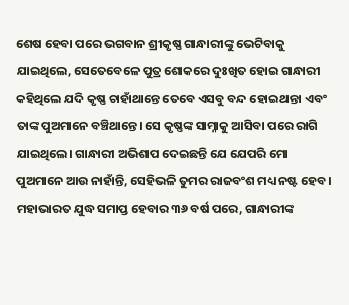ଶେଷ ହେବା ପରେ ଭଗବାନ ଶ୍ରୀକୃଷ୍ଣ ଗାନ୍ଧାରୀଙ୍କୁ ଭେଟିବାକୁ ଯାଇଥିଲେ, ସେତେବେଳେ ପୁତ୍ର ଶୋକରେ ଦୁଃଖିତ ହୋଇ ଗାନ୍ଧାରୀ କହିଥିଲେ ଯଦି କୃଷ୍ଣ ଚାହାଁଥାନ୍ତେ ତେବେ ଏସବୁ ବନ୍ଦ ହୋଇଥାନ୍ତା ଏବଂ ତାଙ୍କ ପୁଅମାନେ ବଞ୍ଚିଥାନ୍ତେ। ସେ କୃଷ୍ଣଙ୍କ ସାମ୍ନାକୁ ଆସିବା ପରେ ରାଗି ଯାଇଥିଲେ। ଗାନ୍ଧାରୀ ଅଭିଶାପ ଦେଇଛନ୍ତି ଯେ ଯେପରି ମୋ ପୁଅମାନେ ଆଉ ନାହାଁନ୍ତି, ସେହିଭଳି ତୁମର ରାଜବଂଶ ମଧ୍ୟ ନଷ୍ଟ ହେବ। ମହାଭାରତ ଯୁଦ୍ଧ ସମାପ୍ତ ହେବାର ୩୬ ବର୍ଷ ପରେ, ଗାନ୍ଧାରୀଙ୍କ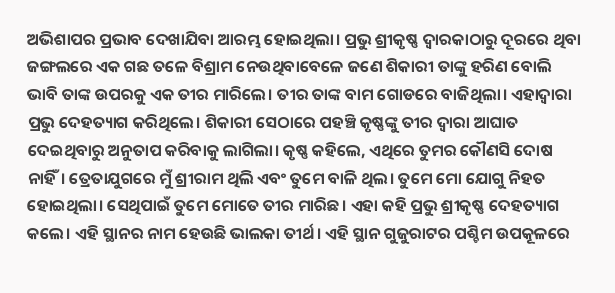ଅଭିଶାପର ପ୍ରଭାବ ଦେଖାଯିବା ଆରମ୍ଭ ହୋଇଥିଲା। ପ୍ରଭୁ ଶ୍ରୀକୃଷ୍ଣ ଦ୍ୱାରକାଠାରୁ ଦୂରରେ ଥିବା ଜଙ୍ଗଲରେ ଏକ ଗଛ ତଳେ ବିଶ୍ରାମ ନେଉଥିବାବେଳେ ଜଣେ ଶିକାରୀ ତାଙ୍କୁ ହରିଣ ବୋଲି ଭାବି ତାଙ୍କ ଉପରକୁ ଏକ ତୀର ମାରିଲେ। ତୀର ତାଙ୍କ ବାମ ଗୋଡରେ ବାଜିଥିଲା। ଏହାଦ୍ୱାରା ପ୍ରଭୁ ଦେହତ୍ୟାଗ କରିଥିଲେ। ଶିକାରୀ ସେଠାରେ ପହଞ୍ଚି କୃଷ୍ଣଙ୍କୁ ତୀର ଦ୍ୱାରା ଆଘାତ ଦେଇଥିବାରୁ ଅନୁତାପ କରିବାକୁ ଲାଗିଲା। କୃଷ୍ଣ କହିଲେ, ଏଥିରେ ତୁମର କୌଣସି ଦୋଷ ନାହିଁ। ତ୍ରେତାଯୁଗରେ ମୁଁ ଶ୍ରୀରାମ ଥିଲି ଏବଂ ତୁମେ ବାଳି ଥିଲ। ତୁମେ ମୋ ଯୋଗୁ ନିହତ ହୋଇଥିଲା। ସେଥିପାଇଁ ତୁମେ ମୋତେ ତୀର ମାରିଛ। ଏହା କହି ପ୍ରଭୁ ଶ୍ରୀକୃଷ୍ଣ ଦେହତ୍ୟାଗ କଲେ। ଏହି ସ୍ଥାନର ନାମ ହେଉଛି ଭାଲକା ତୀର୍ଥ। ଏହି ସ୍ଥାନ ଗୁଜୁରାଟର ପଶ୍ଚିମ ଉପକୂଳରେ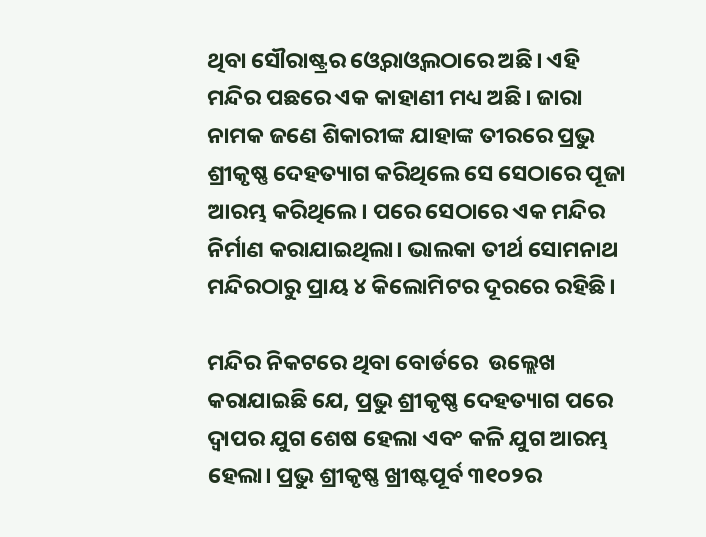ଥିବା ସୌରାଷ୍ଟ୍ରର ଓ୍ବେରାଓ୍ବଲଠାରେ ଅଛି। ଏହି ମନ୍ଦିର ପଛରେ ଏକ କାହାଣୀ ମଧ୍ୟ ଅଛି। ଜାରା ନାମକ ଜଣେ ଶିକାରୀଙ୍କ ଯାହାଙ୍କ ତୀରରେ ପ୍ରଭୁ ଶ୍ରୀକୃଷ୍ଣ ଦେହତ୍ୟାଗ କରିଥିଲେ ସେ ସେଠାରେ ପୂଜା ଆରମ୍ଭ କରିଥିଲେ। ପରେ ସେଠାରେ ଏକ ମନ୍ଦିର ନିର୍ମାଣ କରାଯାଇଥିଲା। ଭାଲକା ତୀର୍ଥ ସୋମନାଥ ମନ୍ଦିରଠାରୁ ପ୍ରାୟ ୪ କିଲୋମିଟର ଦୂରରେ ରହିଛି।

ମନ୍ଦିର ନିକଟରେ ଥିବା ବୋର୍ଡରେ  ଉଲ୍ଲେଖ କରାଯାଇଛି ଯେ, ପ୍ରଭୁ ଶ୍ରୀକୃଷ୍ଣ ଦେହତ୍ୟାଗ ପରେ ଦ୍ୱାପର ଯୁଗ ଶେଷ ହେଲା ଏବଂ କଳି ଯୁଗ ଆରମ୍ଭ ହେଲା। ପ୍ରଭୁ ଶ୍ରୀକୃଷ୍ଣ ଖ୍ରୀଷ୍ଟପୂର୍ବ ୩୧୦୨ର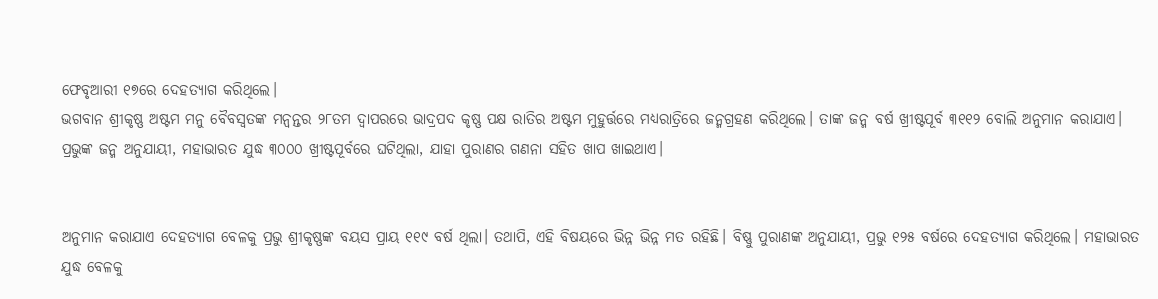ଫେବୃଆରୀ ୧୭ରେ ଦେହତ୍ୟାଗ କରିଥିଲେ।
ଭଗବାନ ଶ୍ରୀକୃଷ୍ଣ ଅଷ୍ଟମ ମନୁ ବୈବସ୍ବତଙ୍କ ମନ୍ବନ୍ତର ୨୮ତମ ଦ୍ୱାପରରେ ଭାଦ୍ରପଦ କୃଷ୍ଣ ପକ୍ଷ ରାତିର ଅଷ୍ଟମ ମୁହୁର୍ତ୍ତରେ ମଧ୍ୟରାତ୍ରିରେ ଜନ୍ମଗ୍ରହଣ କରିଥିଲେ। ତାଙ୍କ ଜନ୍ମ ବର୍ଷ ଖ୍ରୀଷ୍ଟପୂର୍ବ ୩୧୧୨ ବୋଲି ଅନୁମାନ କରାଯାଏ। ପ୍ରଭୁଙ୍କ ଜନ୍ମ ଅନୁଯାୟୀ, ମହାଭାରତ ଯୁଦ୍ଧ ୩୦୦୦ ଖ୍ରୀଷ୍ଟପୂର୍ବରେ ଘଟିଥିଲା, ଯାହା ପୁରାଣର ଗଣନା ସହିତ ଖାପ ଖାଇଥାଏ।


ଅନୁମାନ କରାଯାଏ ଦେହତ୍ୟାଗ ବେଳକୁ ପ୍ରଭୁ ଶ୍ରୀକୃଷ୍ଣଙ୍କ ବୟସ ପ୍ରାୟ ୧୧୯ ବର୍ଷ ଥିଲା। ତଥାପି, ଏହି ବିଷୟରେ ଭିନ୍ନ ଭିନ୍ନ ମତ ରହିଛି। ବିଷ୍ଣୁ ପୁରାଣଙ୍କ ଅନୁଯାୟୀ, ପ୍ରଭୁ ୧୨୫ ବର୍ଷରେ ଦେହତ୍ୟାଗ କରିଥିଲେ। ମହାଭାରତ ଯୁଦ୍ଧ ବେଳକୁ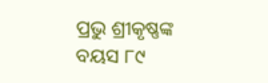ପ୍ରଭୁ ଶ୍ରୀକୃଷ୍ଣଙ୍କ ବୟସ ୮୯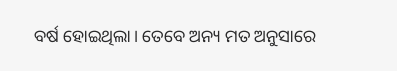ବର୍ଷ ହୋଇଥିଲା। ତେବେ ଅନ୍ୟ ମତ ଅନୁସାରେ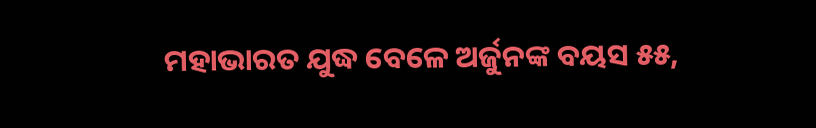ମହାଭାରତ ଯୁଦ୍ଧ ବେଳେ ଅର୍ଜୁନଙ୍କ ବୟସ ୫୫,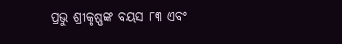ପ୍ରଭୁ ଶ୍ରୀକୃଷ୍ଣଙ୍କ ବୟସ ୮୩ ଏବଂ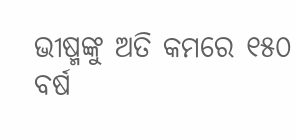ଭୀଷ୍ମଙ୍କୁ ଅତି କମରେ ୧୫୦ ବର୍ଷ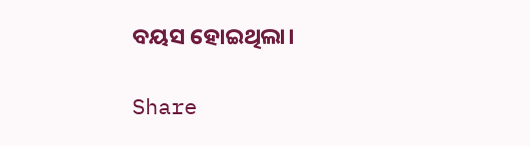ବୟସ ହୋଇଥିଲା।

Share